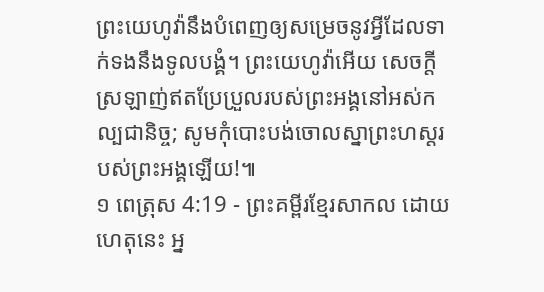ព្រះយេហូវ៉ានឹងបំពេញឲ្យសម្រេចនូវអ្វីដែលទាក់ទងនឹងទូលបង្គំ។ ព្រះយេហូវ៉ាអើយ សេចក្ដីស្រឡាញ់ឥតប្រែប្រួលរបស់ព្រះអង្គនៅអស់កល្បជានិច្ច; សូមកុំបោះបង់ចោលស្នាព្រះហស្តរបស់ព្រះអង្គឡើយ!៕
១ ពេត្រុស 4:19 - ព្រះគម្ពីរខ្មែរសាកល ដោយហេតុនេះ អ្ន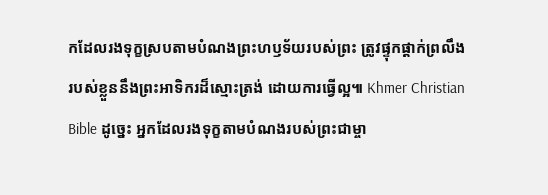កដែលរងទុក្ខស្របតាមបំណងព្រះហឫទ័យរបស់ព្រះ ត្រូវផ្ទុកផ្ដាក់ព្រលឹងរបស់ខ្លួននឹងព្រះអាទិករដ៏ស្មោះត្រង់ ដោយការធ្វើល្អ៕ Khmer Christian Bible ដូច្នេះ អ្នកដែលរងទុក្ខតាមបំណងរបស់ព្រះជាម្ចា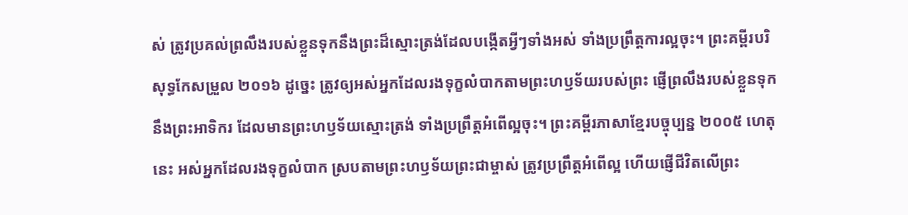ស់ ត្រូវប្រគល់ព្រលឹងរបស់ខ្លួនទុកនឹងព្រះដ៏ស្មោះត្រង់ដែលបង្កើតអ្វីៗទាំងអស់ ទាំងប្រព្រឹត្ដការល្អចុះ។ ព្រះគម្ពីរបរិសុទ្ធកែសម្រួល ២០១៦ ដូច្នេះ ត្រូវឲ្យអស់អ្នកដែលរងទុក្ខលំបាកតាមព្រះហឫទ័យរបស់ព្រះ ផ្ញើព្រលឹងរបស់ខ្លួនទុកនឹងព្រះអាទិករ ដែលមានព្រះហឫទ័យស្មោះត្រង់ ទាំងប្រព្រឹត្តអំពើល្អចុះ។ ព្រះគម្ពីរភាសាខ្មែរបច្ចុប្បន្ន ២០០៥ ហេតុនេះ អស់អ្នកដែលរងទុក្ខលំបាក ស្របតាមព្រះហឫទ័យព្រះជាម្ចាស់ ត្រូវប្រព្រឹត្តអំពើល្អ ហើយផ្ញើជីវិតលើព្រះ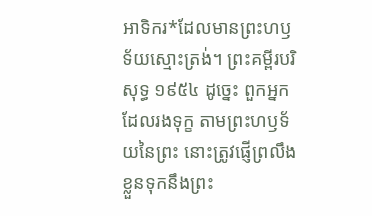អាទិករ*ដែលមានព្រះហឫទ័យស្មោះត្រង់។ ព្រះគម្ពីរបរិសុទ្ធ ១៩៥៤ ដូច្នេះ ពួកអ្នកដែលរងទុក្ខ តាមព្រះហឫទ័យនៃព្រះ នោះត្រូវផ្ញើព្រលឹងខ្លួនទុកនឹងព្រះ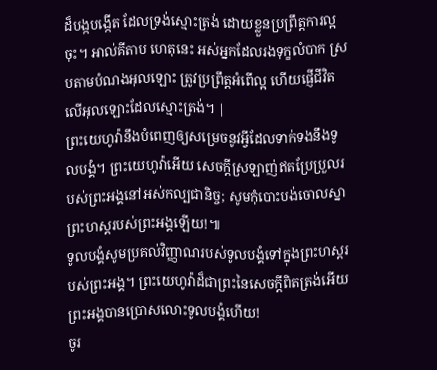ដ៏បង្កបង្កើត ដែលទ្រង់ស្មោះត្រង់ ដោយខ្លួនប្រព្រឹត្តការល្អចុះ។ អាល់គីតាប ហេតុនេះ អស់អ្នកដែលរងទុក្ខលំបាក ស្របតាមបំណងអុលឡោះ ត្រូវប្រព្រឹត្ដអំពើល្អ ហើយផ្ញើជីវិតលើអុលឡោះដែលស្មោះត្រង់។ |
ព្រះយេហូវ៉ានឹងបំពេញឲ្យសម្រេចនូវអ្វីដែលទាក់ទងនឹងទូលបង្គំ។ ព្រះយេហូវ៉ាអើយ សេចក្ដីស្រឡាញ់ឥតប្រែប្រួលរបស់ព្រះអង្គនៅអស់កល្បជានិច្ច; សូមកុំបោះបង់ចោលស្នាព្រះហស្តរបស់ព្រះអង្គឡើយ!៕
ទូលបង្គំសូមប្រគល់វិញ្ញាណរបស់ទូលបង្គំទៅក្នុងព្រះហស្តរបស់ព្រះអង្គ។ ព្រះយេហូវ៉ាដ៏ជាព្រះនៃសេចក្ដីពិតត្រង់អើយ ព្រះអង្គបានប្រោសលោះទូលបង្គំហើយ!
ចូរ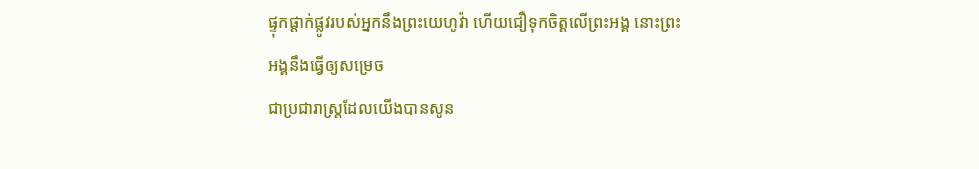ផ្ទុកផ្ដាក់ផ្លូវរបស់អ្នកនឹងព្រះយេហូវ៉ា ហើយជឿទុកចិត្តលើព្រះអង្គ នោះព្រះអង្គនឹងធ្វើឲ្យសម្រេច
ជាប្រជារាស្ត្រដែលយើងបានសូន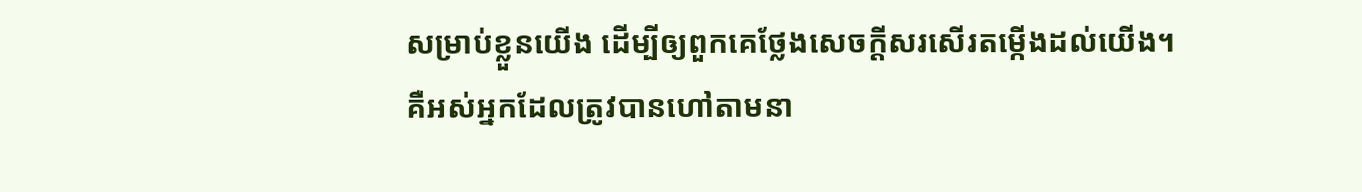សម្រាប់ខ្លួនយើង ដើម្បីឲ្យពួកគេថ្លែងសេចក្ដីសរសើរតម្កើងដល់យើង។
គឺអស់អ្នកដែលត្រូវបានហៅតាមនា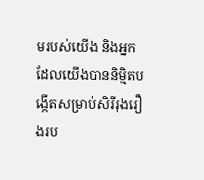មរបស់យើង និងអ្នកដែលយើងបាននិម្មិតបង្កើតសម្រាប់សិរីរុងរឿងរប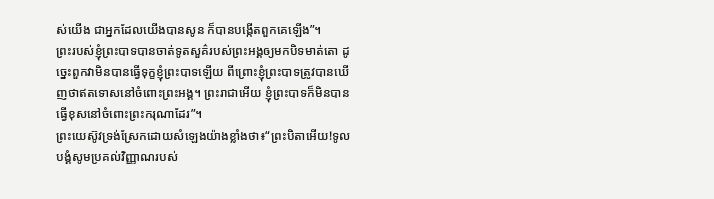ស់យើង ជាអ្នកដែលយើងបានសូន ក៏បានបង្កើតពួកគេឡើង”។
ព្រះរបស់ខ្ញុំព្រះបាទបានចាត់ទូតសួគ៌របស់ព្រះអង្គឲ្យមកបិទមាត់តោ ដូច្នេះពួកវាមិនបានធ្វើទុក្ខខ្ញុំព្រះបាទឡើយ ពីព្រោះខ្ញុំព្រះបាទត្រូវបានឃើញថាឥតទោសនៅចំពោះព្រះអង្គ។ ព្រះរាជាអើយ ខ្ញុំព្រះបាទក៏មិនបានធ្វើខុសនៅចំពោះព្រះករុណាដែរ”។
ព្រះយេស៊ូវទ្រង់ស្រែកដោយសំឡេងយ៉ាងខ្លាំងថា៖“ព្រះបិតាអើយ!ទូលបង្គំសូមប្រគល់វិញ្ញាណរបស់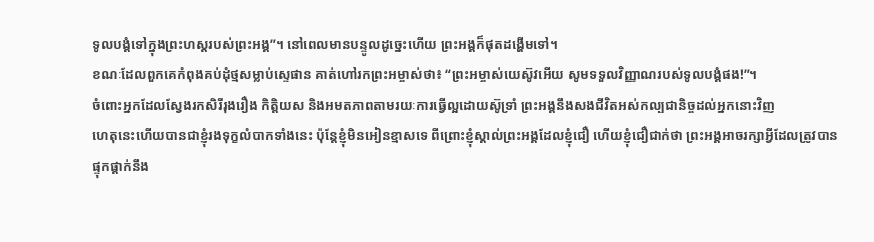ទូលបង្គំទៅក្នុងព្រះហស្តរបស់ព្រះអង្គ”។ នៅពេលមានបន្ទូលដូច្នេះហើយ ព្រះអង្គក៏ផុតដង្ហើមទៅ។
ខណៈដែលពួកគេកំពុងគប់ដុំថ្មសម្លាប់ស្ទេផាន គាត់ហៅរកព្រះអម្ចាស់ថា៖ “ព្រះអម្ចាស់យេស៊ូវអើយ សូមទទួលវិញ្ញាណរបស់ទូលបង្គំផង!”។
ចំពោះអ្នកដែលស្វែងរកសិរីរុងរឿង កិត្តិយស និងអមតភាពតាមរយៈការធ្វើល្អដោយស៊ូទ្រាំ ព្រះអង្គនឹងសងជីវិតអស់កល្បជានិច្ចដល់អ្នកនោះវិញ
ហេតុនេះហើយបានជាខ្ញុំរងទុក្ខលំបាកទាំងនេះ ប៉ុន្តែខ្ញុំមិនអៀនខ្មាសទេ ពីព្រោះខ្ញុំស្គាល់ព្រះអង្គដែលខ្ញុំជឿ ហើយខ្ញុំជឿជាក់ថា ព្រះអង្គអាចរក្សាអ្វីដែលត្រូវបានផ្ទុកផ្ដាក់នឹង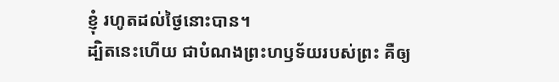ខ្ញុំ រហូតដល់ថ្ងៃនោះបាន។
ដ្បិតនេះហើយ ជាបំណងព្រះហឫទ័យរបស់ព្រះ គឺឲ្យ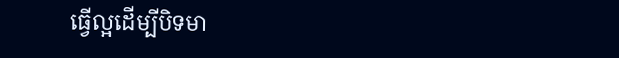ធ្វើល្អដើម្បីបិទមា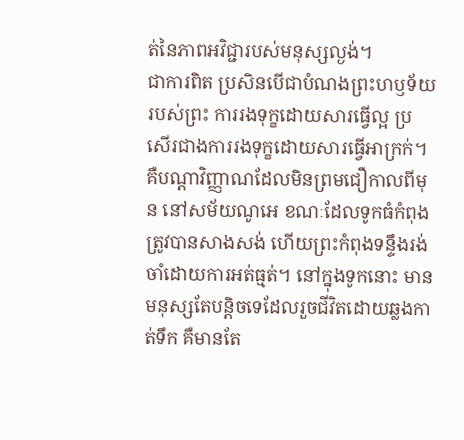ត់នៃភាពអវិជ្ជារបស់មនុស្សល្ងង់។
ជាការពិត ប្រសិនបើជាបំណងព្រះហឫទ័យរបស់ព្រះ ការរងទុក្ខដោយសារធ្វើល្អ ប្រសើរជាងការរងទុក្ខដោយសារធ្វើអាក្រក់។
គឺបណ្ដាវិញ្ញាណដែលមិនព្រមជឿកាលពីមុន នៅសម័យណូអេ ខណៈដែលទូកធំកំពុងត្រូវបានសាងសង់ ហើយព្រះកំពុងទន្ទឹងរង់ចាំដោយការអត់ធ្មត់។ នៅក្នុងទូកនោះ មានមនុស្សតែបន្តិចទេដែលរួចជីវិតដោយឆ្លងកាត់ទឹក គឺមានតែ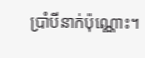ប្រាំបីនាក់ប៉ុណ្ណោះ។